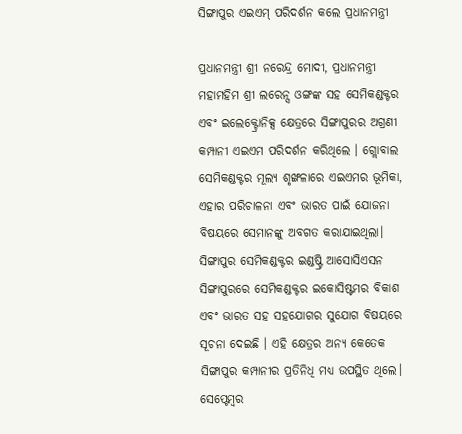ସିଙ୍ଗାପୁର ଏଇଏମ୍ ପରିଦର୍ଶନ କଲେ ପ୍ରଧାନମନ୍ତ୍ରୀ

ପ୍ରଧାନମନ୍ତ୍ରୀ ଶ୍ରୀ ନରେନ୍ଦ୍ର ମୋଦୀ, ପ୍ରଧାନମନ୍ତ୍ରୀ ମହାମହିମ ଶ୍ରୀ ଲରେନ୍ସ ଓଙ୍ଗଙ୍କ ସହ ସେମିକଣ୍ଡକ୍ଟର ଏବଂ ଇଲେକ୍ଟ୍ରୋନିକ୍ସ କ୍ଷେତ୍ରରେ ସିଙ୍ଗାପୁରର ଅଗ୍ରଣୀ କମ୍ପାନୀ ଏଇଏମ ପରିଦର୍ଶନ କରିଥିଲେ । ଗ୍ଲୋବାଲ ସେମିକଣ୍ଡକ୍ଟର ମୂଲ୍ୟ ଶୃଙ୍ଖଳାରେ ଏଇଏମର ଭୂମିକା, ଏହାର ପରିଚାଳନା ଏବଂ ଭାରତ ପାଇଁ ଯୋଜନା ବିଷୟରେ ସେମାନଙ୍କୁ ଅବଗତ କରାଯାଇଥିଲା। ସିଙ୍ଗାପୁର ସେମିକଣ୍ଡକ୍ଟର ଇଣ୍ଡଷ୍ଟ୍ରି ଆସୋସିଏସନ ସିଙ୍ଗାପୁରରେ ସେମିକଣ୍ଡକ୍ଟର ଇକୋସିଷ୍ଟମର ବିକାଶ ଏବଂ ଭାରତ ସହ ସହଯୋଗର ସୁଯୋଗ ବିଷୟରେ ସୂଚନା ଦେଇଛି । ଏହି କ୍ଷେତ୍ରର ଅନ୍ୟ କେତେକ ସିଙ୍ଗାପୁର କମ୍ପାନୀର ପ୍ରତିନିଧି ମଧ୍ୟ ଉପସ୍ଥିତ ଥିଲେ। ସେପ୍ଟେମ୍ବର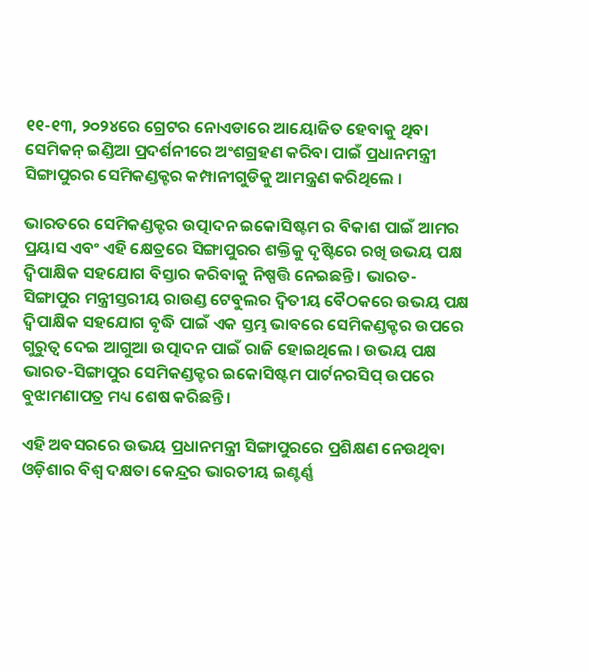୧୧-୧୩, ୨୦୨୪ରେ ଗ୍ରେଟର ନୋଏଡାରେ ଆୟୋଜିତ ହେବାକୁ ଥିବା ସେମିକନ୍ ଇଣ୍ଡିଆ ପ୍ରଦର୍ଶନୀରେ ଅଂଶଗ୍ରହଣ କରିବା ପାଇଁ ପ୍ରଧାନମନ୍ତ୍ରୀ ସିଙ୍ଗାପୁରର ସେମିକଣ୍ଡକ୍ଟର କମ୍ପାନୀଗୁଡିକୁ ଆମନ୍ତ୍ରଣ କରିଥିଲେ ।

ଭାରତରେ ସେମିକଣ୍ଡକ୍ଟର ଉତ୍ପାଦନ ଇକୋସିଷ୍ଟମ ର ବିକାଶ ପାଇଁ ଆମର ପ୍ରୟାସ ଏବଂ ଏହି କ୍ଷେତ୍ରରେ ସିଙ୍ଗାପୁରର ଶକ୍ତିକୁ ଦୃଷ୍ଟିରେ ରଖି ଉଭୟ ପକ୍ଷ ଦ୍ୱିପାକ୍ଷିକ ସହଯୋଗ ବିସ୍ତାର କରିବାକୁ ନିଷ୍ପତ୍ତି ନେଇଛନ୍ତି । ଭାରତ-ସିଙ୍ଗାପୁର ମନ୍ତ୍ରୀସ୍ତରୀୟ ରାଉଣ୍ଡ ଟେବୁଲର ଦ୍ୱିତୀୟ ବୈଠକରେ ଉଭୟ ପକ୍ଷ ଦ୍ୱିପାକ୍ଷିକ ସହଯୋଗ ବୃଦ୍ଧି ପାଇଁ ଏକ ସ୍ତମ୍ଭ ଭାବରେ ସେମିକଣ୍ଡକ୍ଟର ଉପରେ ଗୁରୁତ୍ୱ ଦେଇ ଆଗୁଆ ଉତ୍ପାଦନ ପାଇଁ ରାଜି ହୋଇଥିଲେ । ଉଭୟ ପକ୍ଷ ଭାରତ-ସିଙ୍ଗାପୁର ସେମିକଣ୍ଡକ୍ଟର ଇକୋସିଷ୍ଟମ ପାର୍ଟନରସିପ୍ ଉପରେ ବୁଝାମଣାପତ୍ର ମଧ୍ୟ ଶେଷ କରିଛନ୍ତି।

ଏହି ଅବସରରେ ଉଭୟ ପ୍ରଧାନମନ୍ତ୍ରୀ ସିଙ୍ଗାପୁରରେ ପ୍ରଶିକ୍ଷଣ ନେଉଥିବା ଓଡ଼ିଶାର ବିଶ୍ୱ ଦକ୍ଷତା କେନ୍ଦ୍ରର ଭାରତୀୟ ଇଣ୍ଟର୍ଣ୍ଣ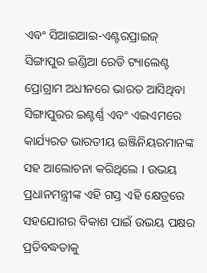ଏବଂ ସିଆଇଆଇ-ଏଣ୍ଟରପ୍ରାଇଜ୍ ସିଙ୍ଗାପୁର ଇଣ୍ଡିଆ ରେଡି ଟ୍ୟାଲେଣ୍ଟ ପ୍ରୋଗ୍ରାମ ଅଧୀନରେ ଭାରତ ଆସିଥିବା ସିଙ୍ଗାପୁରର ଇଣ୍ଟର୍ଣ୍ଣ ଏବଂ ଏଇଏମରେ କାର୍ଯ୍ୟରତ ଭାରତୀୟ ଇଞ୍ଜିନିୟରମାନଙ୍କ ସହ ଆଲୋଚନା କରିଥିଲେ । ଉଭୟ ପ୍ରଧାନମନ୍ତ୍ରୀଙ୍କ ଏହି ଗସ୍ତ ଏହି କ୍ଷେତ୍ରରେ ସହଯୋଗର ବିକାଶ ପାଇଁ ଉଭୟ ପକ୍ଷର ପ୍ରତିବଦ୍ଧତାକୁ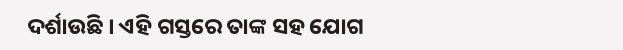ଦର୍ଶାଉଛି । ଏହି ଗସ୍ତରେ ତାଙ୍କ ସହ ଯୋଗ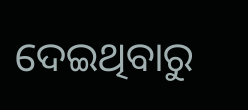ଦେଇଥିବାରୁ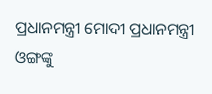ପ୍ରଧାନମନ୍ତ୍ରୀ ମୋଦୀ ପ୍ରଧାନମନ୍ତ୍ରୀ ଓଙ୍ଗଙ୍କୁ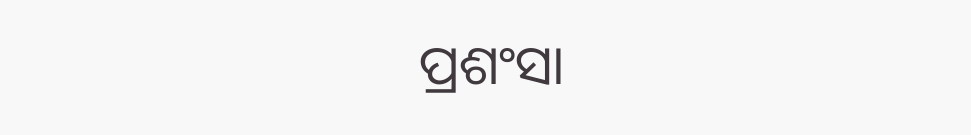ପ୍ରଶଂସା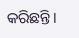କରିଛନ୍ତି।